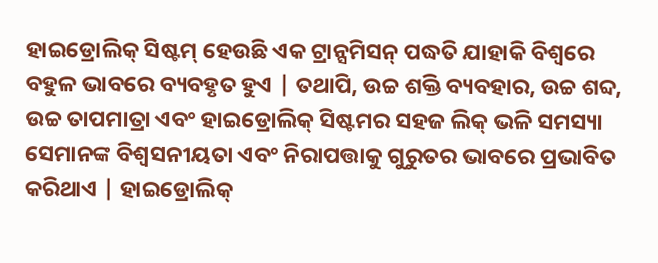ହାଇଡ୍ରୋଲିକ୍ ସିଷ୍ଟମ୍ ହେଉଛି ଏକ ଟ୍ରାନ୍ସମିସନ୍ ପଦ୍ଧତି ଯାହାକି ବିଶ୍ୱରେ ବହୁଳ ଭାବରେ ବ୍ୟବହୃତ ହୁଏ | ତଥାପି, ଉଚ୍ଚ ଶକ୍ତି ବ୍ୟବହାର, ଉଚ୍ଚ ଶବ୍ଦ, ଉଚ୍ଚ ତାପମାତ୍ରା ଏବଂ ହାଇଡ୍ରୋଲିକ୍ ସିଷ୍ଟମର ସହଜ ଲିକ୍ ଭଳି ସମସ୍ୟା ସେମାନଙ୍କ ବିଶ୍ୱସନୀୟତା ଏବଂ ନିରାପତ୍ତାକୁ ଗୁରୁତର ଭାବରେ ପ୍ରଭାବିତ କରିଥାଏ | ହାଇଡ୍ରୋଲିକ୍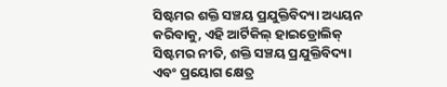ସିଷ୍ଟମର ଶକ୍ତି ସଞ୍ଚୟ ପ୍ରଯୁକ୍ତିବିଦ୍ୟା ଅଧ୍ୟୟନ କରିବାକୁ, ଏହି ଆର୍ଟିକିଲ୍ ହାଇଡ୍ରୋଲିକ୍ ସିଷ୍ଟମର ନୀତି, ଶକ୍ତି ସଞ୍ଚୟ ପ୍ରଯୁକ୍ତିବିଦ୍ୟା ଏବଂ ପ୍ରୟୋଗ କ୍ଷେତ୍ର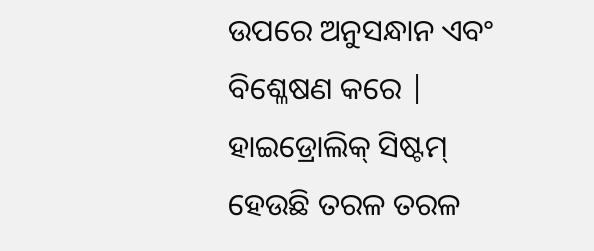ଉପରେ ଅନୁସନ୍ଧାନ ଏବଂ ବିଶ୍ଳେଷଣ କରେ |
ହାଇଡ୍ରୋଲିକ୍ ସିଷ୍ଟମ୍ ହେଉଛି ତରଳ ତରଳ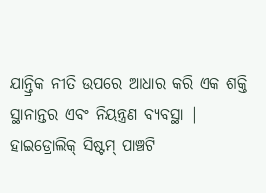ଯାନ୍ତ୍ରିକ ନୀତି ଉପରେ ଆଧାର କରି ଏକ ଶକ୍ତି ସ୍ଥାନାନ୍ତର ଏବଂ ନିୟନ୍ତ୍ରଣ ବ୍ୟବସ୍ଥା |
ହାଇଡ୍ରୋଲିକ୍ ସିଷ୍ଟମ୍ ପାଞ୍ଚଟି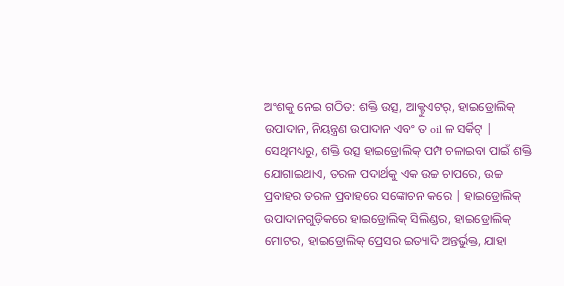ଅଂଶକୁ ନେଇ ଗଠିତ: ଶକ୍ତି ଉତ୍ସ, ଆକ୍ଟୁଏଟର୍, ହାଇଡ୍ରୋଲିକ୍ ଉପାଦାନ, ନିୟନ୍ତ୍ରଣ ଉପାଦାନ ଏବଂ ତ oil ଳ ସର୍କିଟ୍ |
ସେଥିମଧ୍ୟରୁ, ଶକ୍ତି ଉତ୍ସ ହାଇଡ୍ରୋଲିକ୍ ପମ୍ପ ଚଳାଇବା ପାଇଁ ଶକ୍ତି ଯୋଗାଇଥାଏ, ତରଳ ପଦାର୍ଥକୁ ଏକ ଉଚ୍ଚ ଚାପରେ, ଉଚ୍ଚ ପ୍ରବାହର ତରଳ ପ୍ରବାହରେ ସଙ୍କୋଚନ କରେ | ହାଇଡ୍ରୋଲିକ୍ ଉପାଦାନଗୁଡ଼ିକରେ ହାଇଡ୍ରୋଲିକ୍ ସିଲିଣ୍ଡର, ହାଇଡ୍ରୋଲିକ୍ ମୋଟର, ହାଇଡ୍ରୋଲିକ୍ ପ୍ରେସର ଇତ୍ୟାଦି ଅନ୍ତର୍ଭୁକ୍ତ, ଯାହା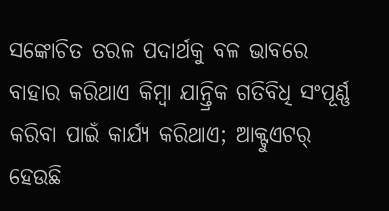ସଙ୍କୋଚିତ ତରଳ ପଦାର୍ଥକୁ ବଳ ଭାବରେ ବାହାର କରିଥାଏ କିମ୍ବା ଯାନ୍ତ୍ରିକ ଗତିବିଧି ସଂପୂର୍ଣ୍ଣ କରିବା ପାଇଁ କାର୍ଯ୍ୟ କରିଥାଏ; ଆକ୍ଟୁଏଟର୍ ହେଉଛି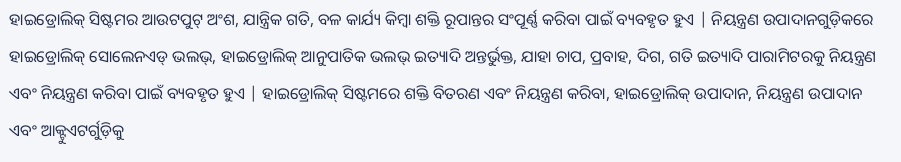ହାଇଡ୍ରୋଲିକ୍ ସିଷ୍ଟମର ଆଉଟପୁଟ୍ ଅଂଶ, ଯାନ୍ତ୍ରିକ ଗତି, ବଳ କାର୍ଯ୍ୟ କିମ୍ବା ଶକ୍ତି ରୂପାନ୍ତର ସଂପୂର୍ଣ୍ଣ କରିବା ପାଇଁ ବ୍ୟବହୃତ ହୁଏ | ନିୟନ୍ତ୍ରଣ ଉପାଦାନଗୁଡ଼ିକରେ ହାଇଡ୍ରୋଲିକ୍ ସୋଲେନଏଡ୍ ଭଲଭ୍, ହାଇଡ୍ରୋଲିକ୍ ଆନୁପାତିକ ଭଲଭ୍ ଇତ୍ୟାଦି ଅନ୍ତର୍ଭୁକ୍ତ, ଯାହା ଚାପ, ପ୍ରବାହ, ଦିଗ, ଗତି ଇତ୍ୟାଦି ପାରାମିଟରକୁ ନିୟନ୍ତ୍ରଣ ଏବଂ ନିୟନ୍ତ୍ରଣ କରିବା ପାଇଁ ବ୍ୟବହୃତ ହୁଏ | ହାଇଡ୍ରୋଲିକ୍ ସିଷ୍ଟମରେ ଶକ୍ତି ବିତରଣ ଏବଂ ନିୟନ୍ତ୍ରଣ କରିବା, ହାଇଡ୍ରୋଲିକ୍ ଉପାଦାନ, ନିୟନ୍ତ୍ରଣ ଉପାଦାନ ଏବଂ ଆକ୍ଟୁଏଟର୍ଗୁଡ଼ିକୁ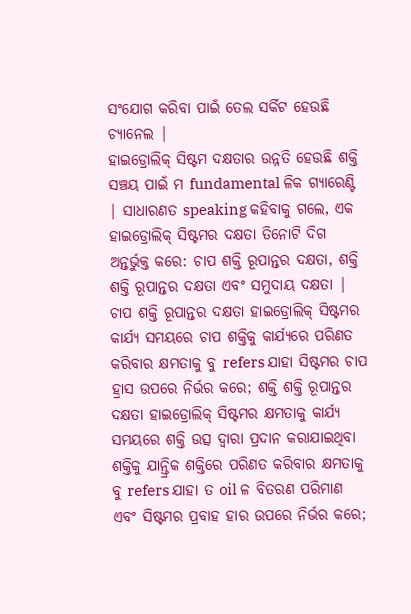ସଂଯୋଗ କରିବା ପାଇଁ ତେଲ ସର୍କିଟ ହେଉଛି ଚ୍ୟାନେଲ |
ହାଇଡ୍ରୋଲିକ୍ ସିଷ୍ଟମ ଦକ୍ଷତାର ଉନ୍ନତି ହେଉଛି ଶକ୍ତି ସଞ୍ଚୟ ପାଇଁ ମ fundamental ଳିକ ଗ୍ୟାରେଣ୍ଟି | ସାଧାରଣତ speaking କହିବାକୁ ଗଲେ, ଏକ ହାଇଡ୍ରୋଲିକ୍ ସିଷ୍ଟମର ଦକ୍ଷତା ତିନୋଟି ଦିଗ ଅନ୍ତର୍ଭୁକ୍ତ କରେ: ଚାପ ଶକ୍ତି ରୂପାନ୍ତର ଦକ୍ଷତା, ଶକ୍ତି ଶକ୍ତି ରୂପାନ୍ତର ଦକ୍ଷତା ଏବଂ ସମୁଦାୟ ଦକ୍ଷତା | ଚାପ ଶକ୍ତି ରୂପାନ୍ତର ଦକ୍ଷତା ହାଇଡ୍ରୋଲିକ୍ ସିଷ୍ଟମର କାର୍ଯ୍ୟ ସମୟରେ ଚାପ ଶକ୍ତିକୁ କାର୍ଯ୍ୟରେ ପରିଣତ କରିବାର କ୍ଷମତାକୁ ବୁ refers ଯାହା ସିଷ୍ଟମର ଚାପ ହ୍ରାସ ଉପରେ ନିର୍ଭର କରେ; ଶକ୍ତି ଶକ୍ତି ରୂପାନ୍ତର ଦକ୍ଷତା ହାଇଡ୍ରୋଲିକ୍ ସିଷ୍ଟମର କ୍ଷମତାକୁ କାର୍ଯ୍ୟ ସମୟରେ ଶକ୍ତି ଉତ୍ସ ଦ୍ୱାରା ପ୍ରଦାନ କରାଯାଇଥିବା ଶକ୍ତିକୁ ଯାନ୍ତ୍ରିକ ଶକ୍ତିରେ ପରିଣତ କରିବାର କ୍ଷମତାକୁ ବୁ refers ଯାହା ତ oil ଳ ବିତରଣ ପରିମାଣ ଏବଂ ସିଷ୍ଟମର ପ୍ରବାହ ହାର ଉପରେ ନିର୍ଭର କରେ;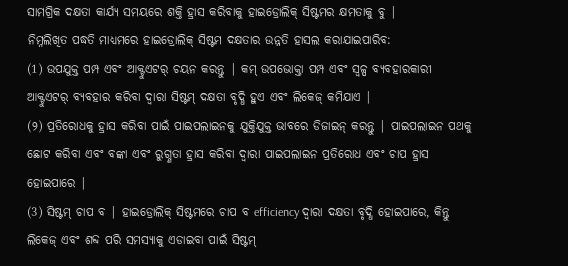ସାମଗ୍ରିକ ଦକ୍ଷତା କାର୍ଯ୍ୟ ସମୟରେ ଶକ୍ତି ହ୍ରାସ କରିବାକୁ ହାଇଡ୍ରୋଲିକ୍ ସିଷ୍ଟମର କ୍ଷମତାକୁ ବୁ |
ନିମ୍ନଲିଖିତ ପଦ୍ଧତି ମାଧ୍ୟମରେ ହାଇଡ୍ରୋଲିକ୍ ସିଷ୍ଟମ ଦକ୍ଷତାର ଉନ୍ନତି ହାସଲ କରାଯାଇପାରିବ:
(1) ଉପଯୁକ୍ତ ପମ୍ପ ଏବଂ ଆକ୍ଟୁଏଟର୍ ଚୟନ କରନ୍ତୁ | କମ୍ ଉପଭୋକ୍ତା ପମ୍ପ ଏବଂ ସ୍ୱଳ୍ପ ବ୍ୟବହାରକାରୀ ଆକ୍ଟୁଏଟର୍ ବ୍ୟବହାର କରିବା ଦ୍ୱାରା ସିଷ୍ଟମ୍ ଦକ୍ଷତା ବୃଦ୍ଧି ହୁଏ ଏବଂ ଲିକେଜ୍ କମିଯାଏ |
(୨) ପ୍ରତିରୋଧକୁ ହ୍ରାସ କରିବା ପାଇଁ ପାଇପଲାଇନକୁ ଯୁକ୍ତିଯୁକ୍ତ ଭାବରେ ଡିଜାଇନ୍ କରନ୍ତୁ | ପାଇପଲାଇନ ପଥକୁ ଛୋଟ କରିବା ଏବଂ ବଙ୍କା ଏବଂ ରୁଗ୍ଣତା ହ୍ରାସ କରିବା ଦ୍ୱାରା ପାଇପଲାଇନ ପ୍ରତିରୋଧ ଏବଂ ଚାପ ହ୍ରାସ ହୋଇପାରେ |
(3) ସିଷ୍ଟମ୍ ଚାପ ବ | ହାଇଡ୍ରୋଲିକ୍ ସିଷ୍ଟମରେ ଚାପ ବ efficiency ଦ୍ୱାରା ଦକ୍ଷତା ବୃଦ୍ଧି ହୋଇପାରେ, କିନ୍ତୁ ଲିକେଜ୍ ଏବଂ ଶବ୍ଦ ପରି ସମସ୍ୟାକୁ ଏଡାଇବା ପାଇଁ ସିଷ୍ଟମ୍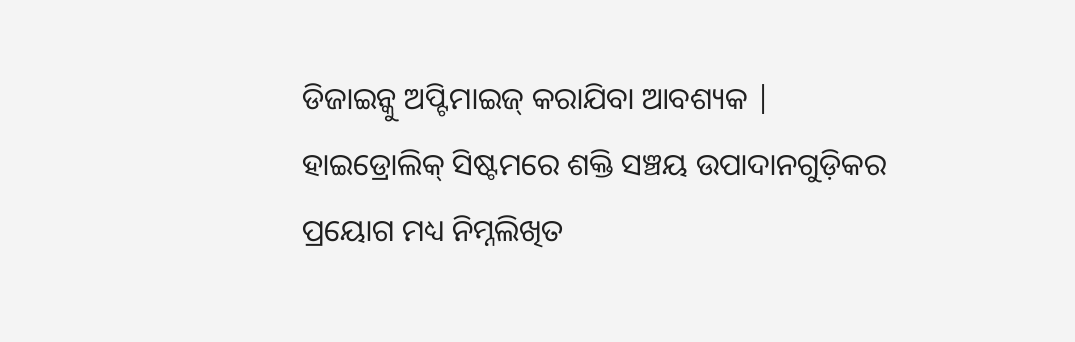ଡିଜାଇନ୍କୁ ଅପ୍ଟିମାଇଜ୍ କରାଯିବା ଆବଶ୍ୟକ |
ହାଇଡ୍ରୋଲିକ୍ ସିଷ୍ଟମରେ ଶକ୍ତି ସଞ୍ଚୟ ଉପାଦାନଗୁଡ଼ିକର ପ୍ରୟୋଗ ମଧ୍ୟ ନିମ୍ନଲିଖିତ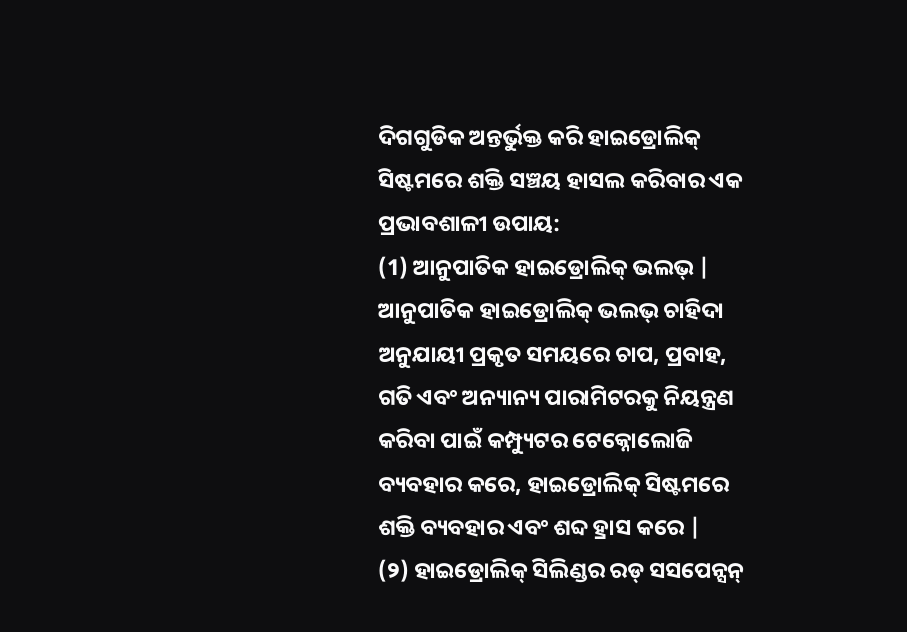ଦିଗଗୁଡିକ ଅନ୍ତର୍ଭୁକ୍ତ କରି ହାଇଡ୍ରୋଲିକ୍ ସିଷ୍ଟମରେ ଶକ୍ତି ସଞ୍ଚୟ ହାସଲ କରିବାର ଏକ ପ୍ରଭାବଶାଳୀ ଉପାୟ:
(1) ଆନୁପାତିକ ହାଇଡ୍ରୋଲିକ୍ ଭଲଭ୍ | ଆନୁପାତିକ ହାଇଡ୍ରୋଲିକ୍ ଭଲଭ୍ ଚାହିଦା ଅନୁଯାୟୀ ପ୍ରକୃତ ସମୟରେ ଚାପ, ପ୍ରବାହ, ଗତି ଏବଂ ଅନ୍ୟାନ୍ୟ ପାରାମିଟରକୁ ନିୟନ୍ତ୍ରଣ କରିବା ପାଇଁ କମ୍ପ୍ୟୁଟର ଟେକ୍ନୋଲୋଜି ବ୍ୟବହାର କରେ, ହାଇଡ୍ରୋଲିକ୍ ସିଷ୍ଟମରେ ଶକ୍ତି ବ୍ୟବହାର ଏବଂ ଶବ୍ଦ ହ୍ରାସ କରେ |
(୨) ହାଇଡ୍ରୋଲିକ୍ ସିଲିଣ୍ଡର ରଡ୍ ସସପେନ୍ସନ୍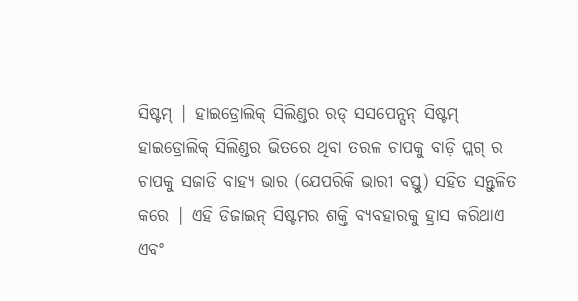ସିଷ୍ଟମ୍ | ହାଇଡ୍ରୋଲିକ୍ ସିଲିଣ୍ଡର ରଡ୍ ସସପେନ୍ସନ୍ ସିଷ୍ଟମ୍ ହାଇଡ୍ରୋଲିକ୍ ସିଲିଣ୍ଡର ଭିତରେ ଥିବା ତରଳ ଚାପକୁ ବାଡ଼ି ପ୍ଲଗ୍ ର ଚାପକୁ ସଜାଡି ବାହ୍ୟ ଭାର (ଯେପରିକି ଭାରୀ ବସ୍ତୁ) ସହିତ ସନ୍ତୁଳିତ କରେ | ଏହି ଡିଜାଇନ୍ ସିଷ୍ଟମର ଶକ୍ତି ବ୍ୟବହାରକୁ ହ୍ରାସ କରିଥାଏ ଏବଂ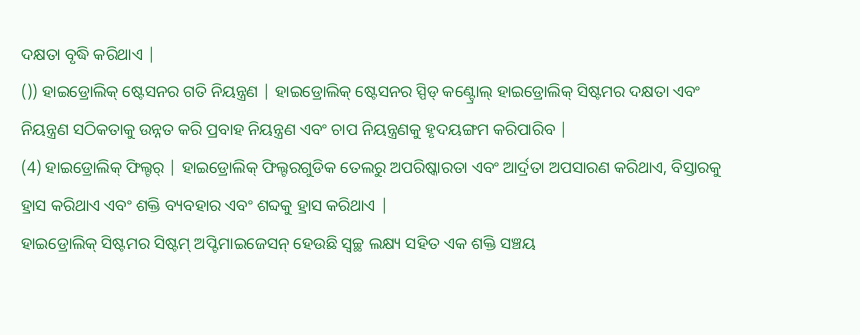ଦକ୍ଷତା ବୃଦ୍ଧି କରିଥାଏ |
()) ହାଇଡ୍ରୋଲିକ୍ ଷ୍ଟେସନର ଗତି ନିୟନ୍ତ୍ରଣ | ହାଇଡ୍ରୋଲିକ୍ ଷ୍ଟେସନର ସ୍ପିଡ୍ କଣ୍ଟ୍ରୋଲ୍ ହାଇଡ୍ରୋଲିକ୍ ସିଷ୍ଟମର ଦକ୍ଷତା ଏବଂ ନିୟନ୍ତ୍ରଣ ସଠିକତାକୁ ଉନ୍ନତ କରି ପ୍ରବାହ ନିୟନ୍ତ୍ରଣ ଏବଂ ଚାପ ନିୟନ୍ତ୍ରଣକୁ ହୃଦୟଙ୍ଗମ କରିପାରିବ |
(4) ହାଇଡ୍ରୋଲିକ୍ ଫିଲ୍ଟର୍ | ହାଇଡ୍ରୋଲିକ୍ ଫିଲ୍ଟରଗୁଡିକ ତେଲରୁ ଅପରିଷ୍କାରତା ଏବଂ ଆର୍ଦ୍ରତା ଅପସାରଣ କରିଥାଏ, ବିସ୍ତାରକୁ ହ୍ରାସ କରିଥାଏ ଏବଂ ଶକ୍ତି ବ୍ୟବହାର ଏବଂ ଶବ୍ଦକୁ ହ୍ରାସ କରିଥାଏ |
ହାଇଡ୍ରୋଲିକ୍ ସିଷ୍ଟମର ସିଷ୍ଟମ୍ ଅପ୍ଟିମାଇଜେସନ୍ ହେଉଛି ସ୍ୱଚ୍ଛ ଲକ୍ଷ୍ୟ ସହିତ ଏକ ଶକ୍ତି ସଞ୍ଚୟ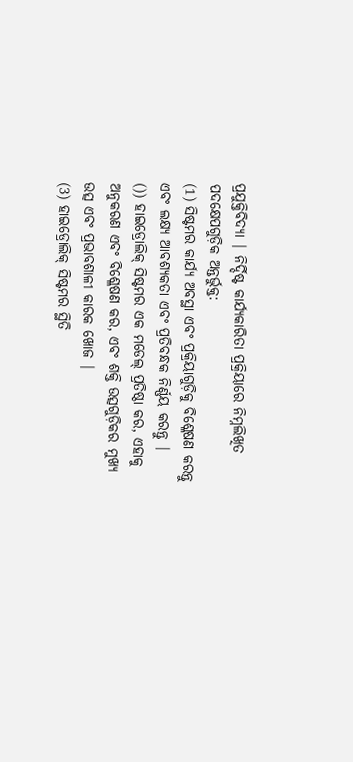ପ୍ରଯୁକ୍ତିବିଦ୍ୟା | ନିର୍ଦ୍ଦିଷ୍ଟ କାର୍ଯ୍ୟକାରିତା ପ୍ରକ୍ରିୟାରେ ନିମ୍ନଲିଖିତ ପଦକ୍ଷେପଗୁଡ଼ିକ ଅନ୍ତର୍ଭୁକ୍ତ:
(1) ସିଷ୍ଟମର କାର୍ଯ୍ୟ ଅବସ୍ଥା ଏବଂ ପ୍ରକ୍ରିୟାଗୁଡ଼ିକୁ ବିଶ୍ଳେଷଣ କରନ୍ତୁ ଏବଂ ଲକ୍ଷ୍ୟ ଆବଶ୍ୟକତା ଏବଂ ପ୍ରତିବନ୍ଧକ ନିର୍ଣ୍ଣୟ କରନ୍ତୁ |
()) ହାଇଡ୍ରୋଲିକ୍ ସିଷ୍ଟମର ଏକ ମଡେଲ୍ ପ୍ରତିଷ୍ଠା କର, ଏହାକୁ ଅନୁକରଣ ଏବଂ ବିଶ୍ଳେଷଣ କର, ଏବଂ ଶକ୍ତି ଉତ୍ସଗୁଡ଼ିକର ମୁଖ୍ୟ ଉତ୍ସ ଏବଂ ପ୍ରଭାବଶାଳୀ କାରକ ଖୋଜ |
(3) ହାଇଡ୍ରୋଲିକ୍ ସିଷ୍ଟମର ସ୍ଥିତି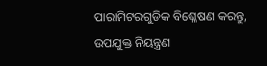ପାରାମିଟରଗୁଡିକ ବିଶ୍ଳେଷଣ କରନ୍ତୁ, ଉପଯୁକ୍ତ ନିୟନ୍ତ୍ରଣ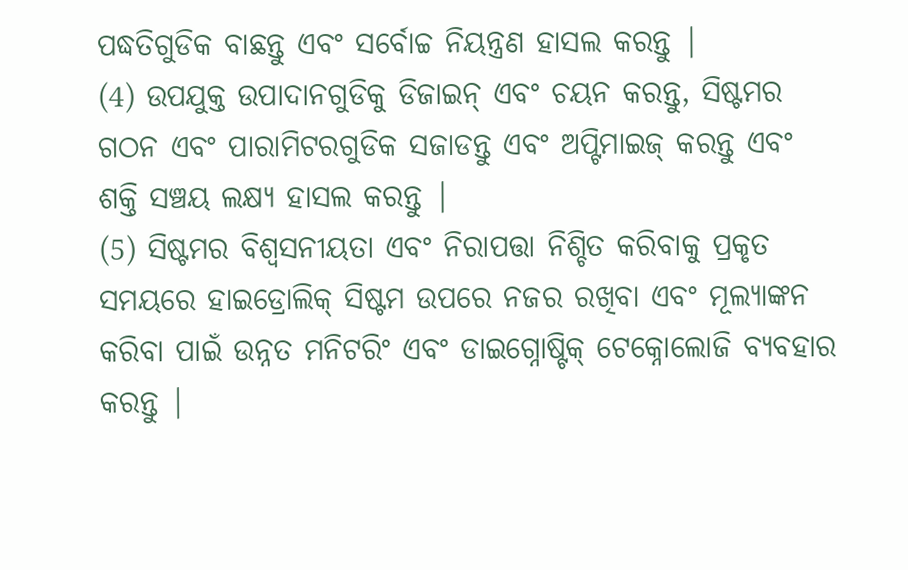ପଦ୍ଧତିଗୁଡିକ ବାଛନ୍ତୁ ଏବଂ ସର୍ବୋଚ୍ଚ ନିୟନ୍ତ୍ରଣ ହାସଲ କରନ୍ତୁ |
(4) ଉପଯୁକ୍ତ ଉପାଦାନଗୁଡିକୁ ଡିଜାଇନ୍ ଏବଂ ଚୟନ କରନ୍ତୁ, ସିଷ୍ଟମର ଗଠନ ଏବଂ ପାରାମିଟରଗୁଡିକ ସଜାଡନ୍ତୁ ଏବଂ ଅପ୍ଟିମାଇଜ୍ କରନ୍ତୁ ଏବଂ ଶକ୍ତି ସଞ୍ଚୟ ଲକ୍ଷ୍ୟ ହାସଲ କରନ୍ତୁ |
(5) ସିଷ୍ଟମର ବିଶ୍ୱସନୀୟତା ଏବଂ ନିରାପତ୍ତା ନିଶ୍ଚିତ କରିବାକୁ ପ୍ରକୃତ ସମୟରେ ହାଇଡ୍ରୋଲିକ୍ ସିଷ୍ଟମ ଉପରେ ନଜର ରଖିବା ଏବଂ ମୂଲ୍ୟାଙ୍କନ କରିବା ପାଇଁ ଉନ୍ନତ ମନିଟରିଂ ଏବଂ ଡାଇଗ୍ନୋଷ୍ଟିକ୍ ଟେକ୍ନୋଲୋଜି ବ୍ୟବହାର କରନ୍ତୁ |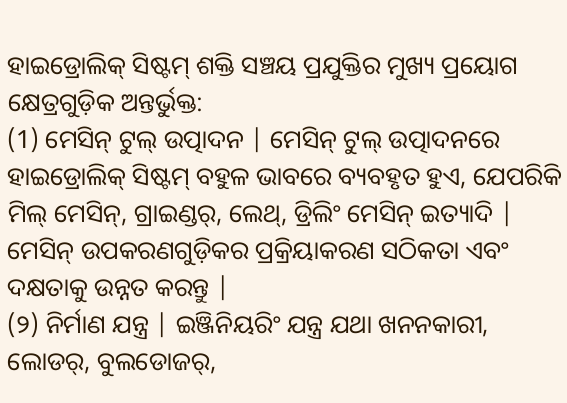ହାଇଡ୍ରୋଲିକ୍ ସିଷ୍ଟମ୍ ଶକ୍ତି ସଞ୍ଚୟ ପ୍ରଯୁକ୍ତିର ମୁଖ୍ୟ ପ୍ରୟୋଗ କ୍ଷେତ୍ରଗୁଡ଼ିକ ଅନ୍ତର୍ଭୁକ୍ତ:
(1) ମେସିନ୍ ଟୁଲ୍ ଉତ୍ପାଦନ | ମେସିନ୍ ଟୁଲ୍ ଉତ୍ପାଦନରେ ହାଇଡ୍ରୋଲିକ୍ ସିଷ୍ଟମ୍ ବହୁଳ ଭାବରେ ବ୍ୟବହୃତ ହୁଏ, ଯେପରିକି ମିଲ୍ ମେସିନ୍, ଗ୍ରାଇଣ୍ଡର୍, ଲେଥ୍, ଡ୍ରିଲିଂ ମେସିନ୍ ଇତ୍ୟାଦି | ମେସିନ୍ ଉପକରଣଗୁଡ଼ିକର ପ୍ରକ୍ରିୟାକରଣ ସଠିକତା ଏବଂ ଦକ୍ଷତାକୁ ଉନ୍ନତ କରନ୍ତୁ |
(୨) ନିର୍ମାଣ ଯନ୍ତ୍ର | ଇଞ୍ଜିନିୟରିଂ ଯନ୍ତ୍ର ଯଥା ଖନନକାରୀ, ଲୋଡର୍, ବୁଲଡୋଜର୍,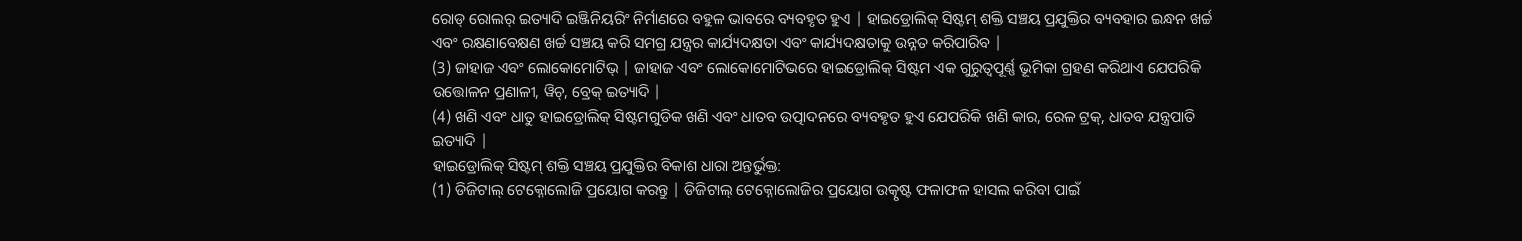ରୋଡ୍ ରୋଲର୍ ଇତ୍ୟାଦି ଇଞ୍ଜିନିୟରିଂ ନିର୍ମାଣରେ ବହୁଳ ଭାବରେ ବ୍ୟବହୃତ ହୁଏ | ହାଇଡ୍ରୋଲିକ୍ ସିଷ୍ଟମ୍ ଶକ୍ତି ସଞ୍ଚୟ ପ୍ରଯୁକ୍ତିର ବ୍ୟବହାର ଇନ୍ଧନ ଖର୍ଚ୍ଚ ଏବଂ ରକ୍ଷଣାବେକ୍ଷଣ ଖର୍ଚ୍ଚ ସଞ୍ଚୟ କରି ସମଗ୍ର ଯନ୍ତ୍ରର କାର୍ଯ୍ୟଦକ୍ଷତା ଏବଂ କାର୍ଯ୍ୟଦକ୍ଷତାକୁ ଉନ୍ନତ କରିପାରିବ |
(3) ଜାହାଜ ଏବଂ ଲୋକୋମୋଟିଭ୍ | ଜାହାଜ ଏବଂ ଲୋକୋମୋଟିଭରେ ହାଇଡ୍ରୋଲିକ୍ ସିଷ୍ଟମ ଏକ ଗୁରୁତ୍ୱପୂର୍ଣ୍ଣ ଭୂମିକା ଗ୍ରହଣ କରିଥାଏ ଯେପରିକି ଉତ୍ତୋଳନ ପ୍ରଣାଳୀ, ୱିଚ୍, ବ୍ରେକ୍ ଇତ୍ୟାଦି |
(4) ଖଣି ଏବଂ ଧାତୁ ହାଇଡ୍ରୋଲିକ୍ ସିଷ୍ଟମଗୁଡିକ ଖଣି ଏବଂ ଧାତବ ଉତ୍ପାଦନରେ ବ୍ୟବହୃତ ହୁଏ ଯେପରିକି ଖଣି କାର, ରେଳ ଟ୍ରକ୍, ଧାତବ ଯନ୍ତ୍ରପାତି ଇତ୍ୟାଦି |
ହାଇଡ୍ରୋଲିକ୍ ସିଷ୍ଟମ୍ ଶକ୍ତି ସଞ୍ଚୟ ପ୍ରଯୁକ୍ତିର ବିକାଶ ଧାରା ଅନ୍ତର୍ଭୁକ୍ତ:
(1) ଡିଜିଟାଲ୍ ଟେକ୍ନୋଲୋଜି ପ୍ରୟୋଗ କରନ୍ତୁ | ଡିଜିଟାଲ୍ ଟେକ୍ନୋଲୋଜିର ପ୍ରୟୋଗ ଉତ୍କୃଷ୍ଟ ଫଳାଫଳ ହାସଲ କରିବା ପାଇଁ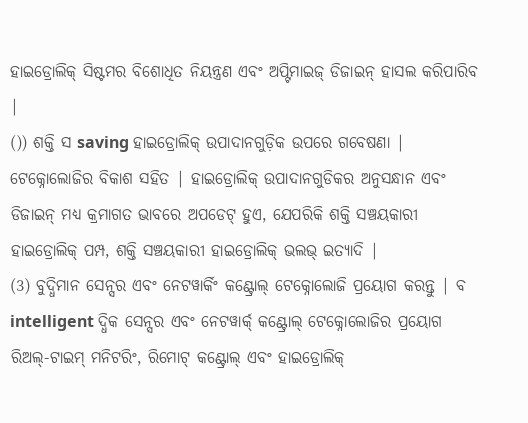ହାଇଡ୍ରୋଲିକ୍ ସିଷ୍ଟମର ବିଶୋଧିତ ନିୟନ୍ତ୍ରଣ ଏବଂ ଅପ୍ଟିମାଇଜ୍ ଡିଜାଇନ୍ ହାସଲ କରିପାରିବ |
()) ଶକ୍ତି ସ saving ହାଇଡ୍ରୋଲିକ୍ ଉପାଦାନଗୁଡ଼ିକ ଉପରେ ଗବେଷଣା | ଟେକ୍ନୋଲୋଜିର ବିକାଶ ସହିତ | ହାଇଡ୍ରୋଲିକ୍ ଉପାଦାନଗୁଡିକର ଅନୁସନ୍ଧାନ ଏବଂ ଡିଜାଇନ୍ ମଧ୍ୟ କ୍ରମାଗତ ଭାବରେ ଅପଡେଟ୍ ହୁଏ, ଯେପରିକି ଶକ୍ତି ସଞ୍ଚୟକାରୀ ହାଇଡ୍ରୋଲିକ୍ ପମ୍ପ, ଶକ୍ତି ସଞ୍ଚୟକାରୀ ହାଇଡ୍ରୋଲିକ୍ ଭଲଭ୍ ଇତ୍ୟାଦି |
(3) ବୁଦ୍ଧିମାନ ସେନ୍ସର ଏବଂ ନେଟୱାର୍କିଂ କଣ୍ଟ୍ରୋଲ୍ ଟେକ୍ନୋଲୋଜି ପ୍ରୟୋଗ କରନ୍ତୁ | ବ intelligent ଦ୍ଧିକ ସେନ୍ସର ଏବଂ ନେଟୱାର୍କ୍ କଣ୍ଟ୍ରୋଲ୍ ଟେକ୍ନୋଲୋଜିର ପ୍ରୟୋଗ ରିଅଲ୍-ଟାଇମ୍ ମନିଟରିଂ, ରିମୋଟ୍ କଣ୍ଟ୍ରୋଲ୍ ଏବଂ ହାଇଡ୍ରୋଲିକ୍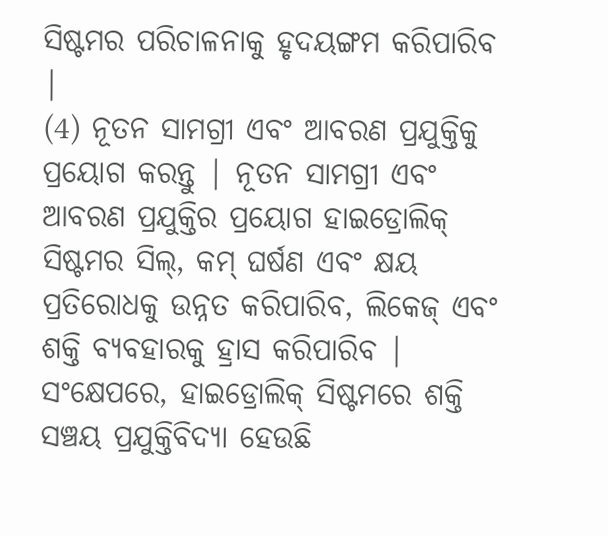ସିଷ୍ଟମର ପରିଚାଳନାକୁ ହୃଦୟଙ୍ଗମ କରିପାରିବ |
(4) ନୂତନ ସାମଗ୍ରୀ ଏବଂ ଆବରଣ ପ୍ରଯୁକ୍ତିକୁ ପ୍ରୟୋଗ କରନ୍ତୁ | ନୂତନ ସାମଗ୍ରୀ ଏବଂ ଆବରଣ ପ୍ରଯୁକ୍ତିର ପ୍ରୟୋଗ ହାଇଡ୍ରୋଲିକ୍ ସିଷ୍ଟମର ସିଲ୍, କମ୍ ଘର୍ଷଣ ଏବଂ କ୍ଷୟ ପ୍ରତିରୋଧକୁ ଉନ୍ନତ କରିପାରିବ, ଲିକେଜ୍ ଏବଂ ଶକ୍ତି ବ୍ୟବହାରକୁ ହ୍ରାସ କରିପାରିବ | ସଂକ୍ଷେପରେ, ହାଇଡ୍ରୋଲିକ୍ ସିଷ୍ଟମରେ ଶକ୍ତି ସଞ୍ଚୟ ପ୍ରଯୁକ୍ତିବିଦ୍ୟା ହେଉଛି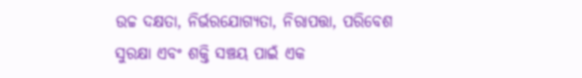ଉଚ୍ଚ ଦକ୍ଷତା, ନିର୍ଭରଯୋଗ୍ୟତା, ନିରାପତ୍ତା, ପରିବେଶ ସୁରକ୍ଷା ଏବଂ ଶକ୍ତି ସଞ୍ଚୟ ପାଇଁ ଏକ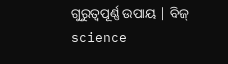ଗୁରୁତ୍ୱପୂର୍ଣ୍ଣ ଉପାୟ | ବିଜ୍ science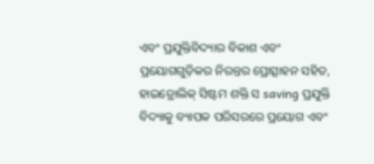ଏବଂ ପ୍ରଯୁକ୍ତିବିଦ୍ୟାର ବିକାଶ ଏବଂ ପ୍ରୟୋଗଗୁଡ଼ିକର ନିରନ୍ତର ପ୍ରୋତ୍ସାହନ ସହିତ, ହାଇଡ୍ରୋଲିକ୍ ସିଷ୍ଟମ ଶକ୍ତି ସ saving ପ୍ରଯୁକ୍ତି ବିଦ୍ୟାକୁ ବ୍ୟାପକ ପରିସରରେ ପ୍ରୟୋଗ ଏବଂ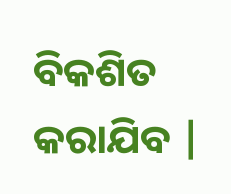ବିକଶିତ କରାଯିବ |